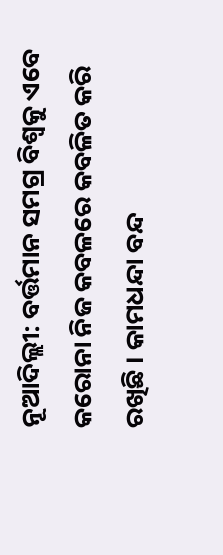ନୂଆଦିଲ୍ଲୀ: ବର୍ତ୍ତମାନ ସମଗ୍ର ବିଶ୍ୱକୁ ଏବେ କରୋନା ନିଜ କବଳରେ କବଳିତ କରି ରଖିଛି । କାମଧନ୍ଦା ବନ୍ଦ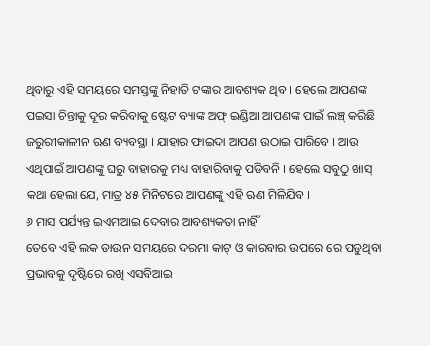ଥିବାରୁ ଏହି ସମୟରେ ସମସ୍ତଙ୍କୁ ନିହାତି ଟଙ୍କାର ଆବଶ୍ୟକ ଥିବ । ହେଲେ ଆପଣଙ୍କ ପଇସା ଚିନ୍ତାକୁ ଦୂର କରିବାକୁ ଷ୍ଟେଟ ବ୍ୟାଙ୍କ ଅଫ୍ ଇଣ୍ଡିଆ ଆପଣଙ୍କ ପାଇଁ ଲଞ୍ଚ୍ କରିଛି ଜରୁରୀକାଳୀନ ଋଣ ବ୍ୟବସ୍ଥା । ଯାହାର ଫାଇଦା ଆପଣ ଉଠାଇ ପାରିବେ । ଆଉ ଏଥିପାଇଁ ଆପଣଙ୍କୁ ଘରୁ ବାହାରକୁ ମଧ୍ୟ ବାହାରିବାକୁ ପଡିବନି । ହେଲେ ସବୁଠୁ ଖାସ୍ କଥା ହେଲା ଯେ, ମାତ୍ର ୪୫ ମିନିଟରେ ଆପଣଙ୍କୁ ଏହି ଋଣ ମିଳିଯିବ ।
୬ ମାସ ପର୍ଯ୍ୟନ୍ତ ଇଏମଆଇ ଦେବାର ଆବଶ୍ୟକତା ନାହିଁ
ତେବେ ଏହି ଲକ ଡାଉନ ସମୟରେ ଦରମା କାଟ୍ ଓ କାରବାର ଉପରେ ରେ ପଡୁଥିବା ପ୍ରଭାବକୁ ଦୃଷ୍ଟିରେ ରଖି ଏସବିଆଇ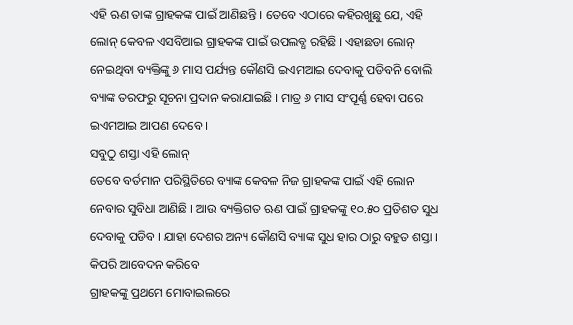ଏହି ଋଣ ତାଙ୍କ ଗ୍ରାହକଙ୍କ ପାଇଁ ଆଣିଛନ୍ତି । ତେବେ ଏଠାରେ କହିରଖୁଛୁ ଯେ, ଏହି ଲୋନ୍ କେବଳ ଏସବିଆଇ ଗ୍ରାହକଙ୍କ ପାଇଁ ଉପଲବ୍ଧ ରହିଛି । ଏହାଛଡା ଲୋନ୍ ନେଇଥିବା ବ୍ୟକ୍ତିଙ୍କୁ ୬ ମାସ ପର୍ଯ୍ୟନ୍ତ କୌଣସି ଇଏମଆଇ ଦେବାକୁ ପଡିବନି ବୋଲି ବ୍ୟାଙ୍କ ତରଫରୁ ସୂଚନା ପ୍ରଦାନ କରାଯାଇଛି । ମାତ୍ର ୬ ମାସ ସଂପୂର୍ଣ୍ଣ ହେବା ପରେ ଇଏମଆଇ ଆପଣ ଦେବେ ।
ସବୁଠୁ ଶସ୍ତା ଏହି ଲୋନ୍
ତେବେ ବର୍ତମାନ ପରିସ୍ଥିତିରେ ବ୍ୟାଙ୍କ କେବଳ ନିଜ ଗ୍ରାହକଙ୍କ ପାଇଁ ଏହି ଲୋନ ନେବାର ସୁବିଧା ଆଣିଛି । ଆଉ ବ୍ୟକ୍ତିଗତ ଋଣ ପାଇଁ ଗ୍ରାହକଙ୍କୁ ୧୦.୫୦ ପ୍ରତିଶତ ସୁଧ ଦେବାକୁ ପଡିବ । ଯାହା ଦେଶର ଅନ୍ୟ କୌଣସି ବ୍ୟାଙ୍କ ସୁଧ ହାର ଠାରୁ ବହୁତ ଶସ୍ତା ।
କିପରି ଆବେଦନ କରିବେ
ଗ୍ରାହକଙ୍କୁ ପ୍ରଥମେ ମୋବାଇଲରେ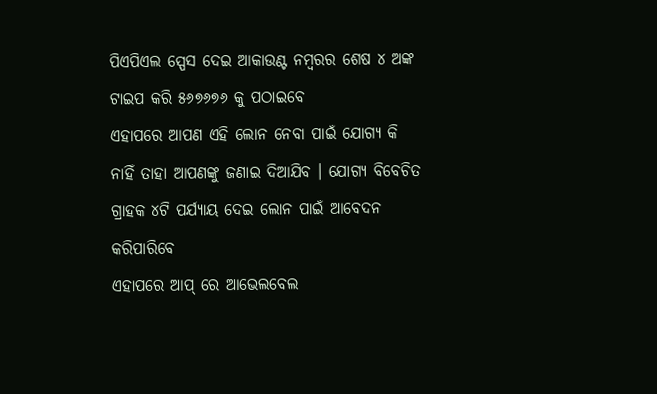ପିଏପିଏଲ ସ୍ପେସ ଦେଇ ଆକାଉଣ୍ଟ ନମ୍ବରର ଶେଷ ୪ ଅଙ୍କ ଟାଇପ କରି ୫୬୭୬୭୬ କୁ ପଠାଇବେ
ଏହାପରେ ଆପଣ ଏହି ଲୋନ ନେବା ପାଇଁ ଯୋଗ୍ୟ କି ନାହିଁ ତାହା ଆପଣଙ୍କୁ ଜଣାଇ ଦିଆଯିବ । ଯୋଗ୍ୟ ବିବେଚିତ ଗ୍ରାହକ ୪ଟି ପର୍ଯ୍ୟାୟ ଦେଇ ଲୋନ ପାଇଁ ଆବେଦନ କରିପାରିବେ
ଏହାପରେ ଆପ୍ ରେ ଆଭେଲବେଲ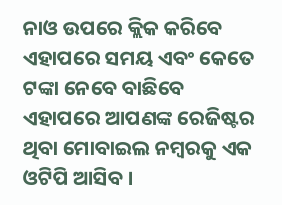ନାଓ ଉପରେ କ୍ଲିକ କରିବେ
ଏହାପରେ ସମୟ ଏବଂ କେତେ ଟଙ୍କା ନେବେ ବାଛିବେ
ଏହାପରେ ଆପଣଙ୍କ ରେଜିଷ୍ଟର ଥିବା ମୋବାଇଲ ନମ୍ବରକୁ ଏକ ଓଟିପି ଆସିବ ।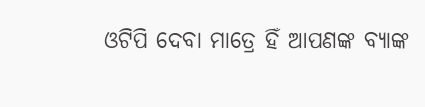ଓଟିପି ଦେବା ମାତ୍ରେ ହିଁ ଆପଣଙ୍କ ବ୍ୟାଙ୍କ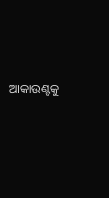ଆକାଉଣ୍ଟକୁ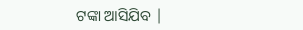ଟଙ୍କା ଆସିଯିବ |